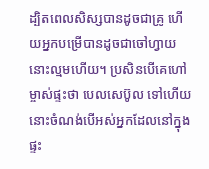ដ្បិតពេលសិស្សបានដូចជាគ្រូ ហើយអ្នកបម្រើបានដូចជាចៅហ្វាយ នោះល្មមហើយ។ ប្រសិនបើគេហៅម្ចាស់ផ្ទះថា បេលសេប៊ូល ទៅហើយ នោះចំណង់បើអស់អ្នកដែលនៅក្នុងផ្ទះ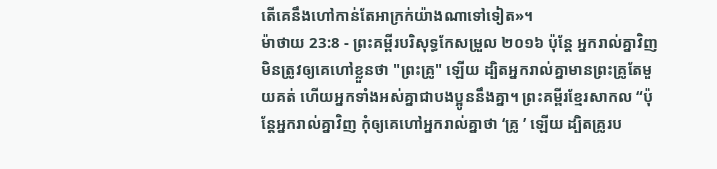តើគេនឹងហៅកាន់តែអាក្រក់យ៉ាងណាទៅទៀត»។
ម៉ាថាយ 23:8 - ព្រះគម្ពីរបរិសុទ្ធកែសម្រួល ២០១៦ ប៉ុន្តែ អ្នករាល់គ្នាវិញ មិនត្រូវឲ្យគេហៅខ្លួនថា "ព្រះគ្រូ" ឡើយ ដ្បិតអ្នករាល់គ្នាមានព្រះគ្រូតែមួយគត់ ហើយអ្នកទាំងអស់គ្នាជាបងប្អូននឹងគ្នា។ ព្រះគម្ពីរខ្មែរសាកល “ប៉ុន្តែអ្នករាល់គ្នាវិញ កុំឲ្យគេហៅអ្នករាល់គ្នាថា ‘គ្រូ ’ ឡើយ ដ្បិតគ្រូរប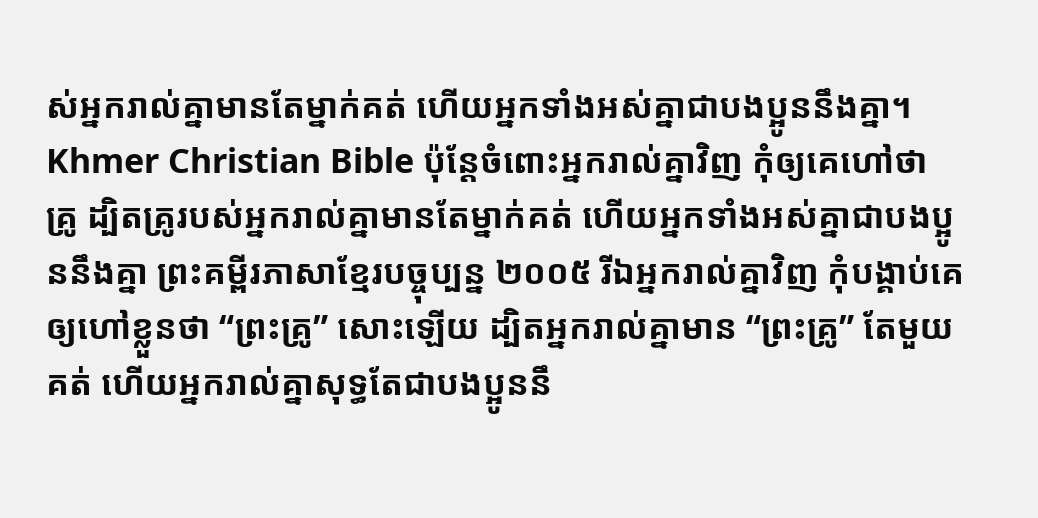ស់អ្នករាល់គ្នាមានតែម្នាក់គត់ ហើយអ្នកទាំងអស់គ្នាជាបងប្អូននឹងគ្នា។ Khmer Christian Bible ប៉ុន្ដែចំពោះអ្នករាល់គ្នាវិញ កុំឲ្យគេហៅថា គ្រូ ដ្បិតគ្រូរបស់អ្នករាល់គ្នាមានតែម្នាក់គត់ ហើយអ្នកទាំងអស់គ្នាជាបងប្អូននឹងគ្នា ព្រះគម្ពីរភាសាខ្មែរបច្ចុប្បន្ន ២០០៥ រីឯអ្នករាល់គ្នាវិញ កុំបង្គាប់គេឲ្យហៅខ្លួនថា “ព្រះគ្រូ” សោះឡើយ ដ្បិតអ្នករាល់គ្នាមាន “ព្រះគ្រូ” តែមួយគត់ ហើយអ្នករាល់គ្នាសុទ្ធតែជាបងប្អូននឹ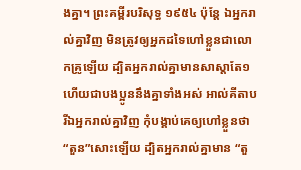ងគ្នា។ ព្រះគម្ពីរបរិសុទ្ធ ១៩៥៤ ប៉ុន្តែ ឯអ្នករាល់គ្នាវិញ មិនត្រូវឲ្យអ្នកដទៃហៅខ្លួនជាលោកគ្រូឡើយ ដ្បិតអ្នករាល់គ្នាមានសាស្តាតែ១ ហើយជាបងប្អូននឹងគ្នាទាំងអស់ អាល់គីតាប រីឯអ្នករាល់គ្នាវិញ កុំបង្គាប់គេឲ្យហៅខ្លួនថា “តួន”សោះឡើយ ដ្បិតអ្នករាល់គ្នាមាន “តួ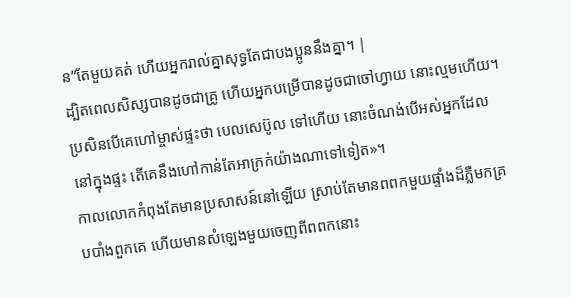ន”តែមួយគត់ ហើយអ្នករាល់គ្នាសុទ្ធតែជាបងប្អូននឹងគ្នា។ |
ដ្បិតពេលសិស្សបានដូចជាគ្រូ ហើយអ្នកបម្រើបានដូចជាចៅហ្វាយ នោះល្មមហើយ។ ប្រសិនបើគេហៅម្ចាស់ផ្ទះថា បេលសេប៊ូល ទៅហើយ នោះចំណង់បើអស់អ្នកដែលនៅក្នុងផ្ទះ តើគេនឹងហៅកាន់តែអាក្រក់យ៉ាងណាទៅទៀត»។
កាលលោកកំពុងតែមានប្រសាសន៍នៅឡើយ ស្រាប់តែមានពពកមួយផ្ទាំងដ៏ភ្លឺមកគ្របបាំងពួកគេ ហើយមានសំឡេងមួយចេញពីពពកនោះ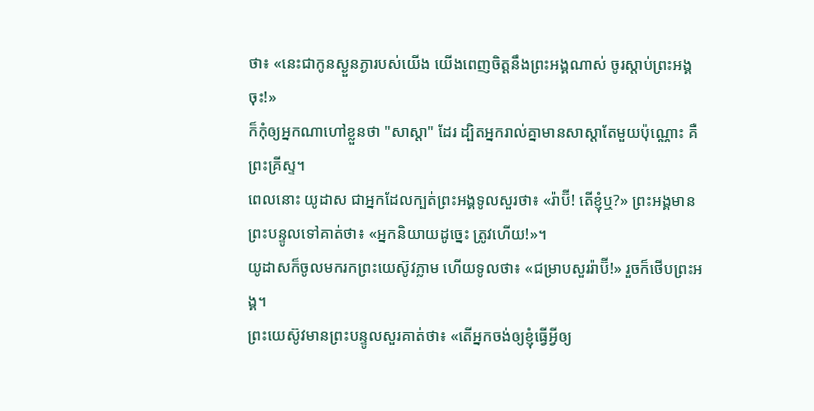ថា៖ «នេះជាកូនស្ងួនភ្ងារបស់យើង យើងពេញចិត្តនឹងព្រះអង្គណាស់ ចូរស្តាប់ព្រះអង្គចុះ!»
ក៏កុំឲ្យអ្នកណាហៅខ្លួនថា "សាស្តា" ដែរ ដ្បិតអ្នករាល់គ្នាមានសាស្តាតែមួយប៉ុណ្ណោះ គឺព្រះគ្រីស្ទ។
ពេលនោះ យូដាស ជាអ្នកដែលក្បត់ព្រះអង្គទូលសួរថា៖ «រ៉ាប៊ី! តើខ្ញុំឬ?» ព្រះអង្គមានព្រះបន្ទូលទៅគាត់ថា៖ «អ្នកនិយាយដូច្នេះ ត្រូវហើយ!»។
យូដាសក៏ចូលមករកព្រះយេស៊ូវភ្លាម ហើយទូលថា៖ «ជម្រាបសួររ៉ាប៊ី!» រួចក៏ថើបព្រះអង្គ។
ព្រះយេស៊ូវមានព្រះបន្ទូលសួរគាត់ថា៖ «តើអ្នកចង់ឲ្យខ្ញុំធ្វើអ្វីឲ្យ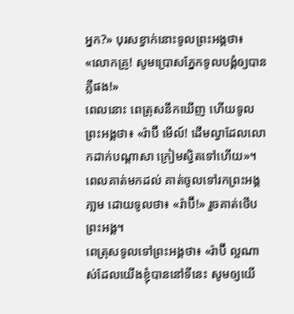អ្នក?» បុរសខ្វាក់នោះទូលព្រះអង្គថា៖ «លោកគ្រូ! សូមប្រោសភ្នែកទូលបង្គំឲ្យបានភ្លឺផង!»
ពេលនោះ ពេត្រុសនឹកឃើញ ហើយទូលព្រះអង្គថា៖ «រ៉ាប៊ី មើល៍! ដើមល្វាដែលលោកដាក់បណ្តាសា ក្រៀមស្វិតទៅហើយ»។
ពេលគាត់មកដល់ គាត់ចូលទៅរកព្រះអង្គភា្លម ដោយទូលថា៖ «រ៉ាប៊ី!» រួចគាត់ថើបព្រះអង្គ។
ពេត្រុសទូលទៅព្រះអង្គថា៖ «រ៉ាប៊ី ល្អណាស់ដែលយើងខ្ញុំបាននៅទីនេះ សូមឲ្យយើ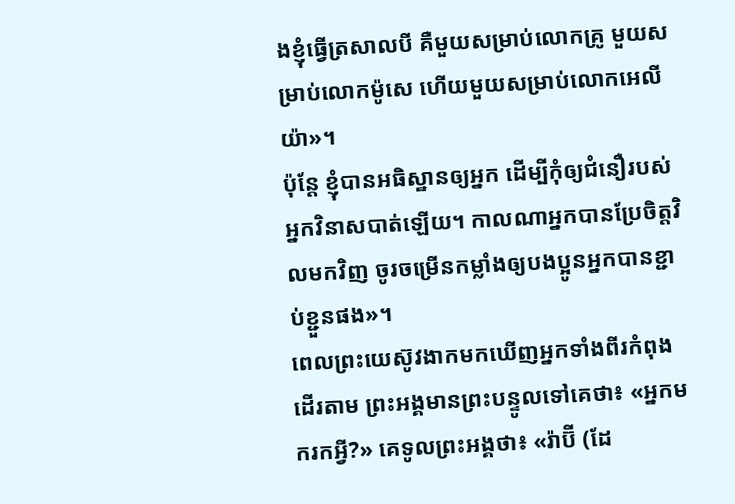ងខ្ញុំធ្វើត្រសាលបី គឺមួយសម្រាប់លោកគ្រូ មួយសម្រាប់លោកម៉ូសេ ហើយមួយសម្រាប់លោកអេលីយ៉ា»។
ប៉ុន្តែ ខ្ញុំបានអធិស្ឋានឲ្យអ្នក ដើម្បីកុំឲ្យជំនឿរបស់អ្នកវិនាសបាត់ឡើយ។ កាលណាអ្នកបានប្រែចិត្តវិលមកវិញ ចូរចម្រើនកម្លាំងឲ្យបងប្អូនអ្នកបានខ្ជាប់ខ្ជួនផង»។
ពេលព្រះយេស៊ូវងាកមកឃើញអ្នកទាំងពីរកំពុងដើរតាម ព្រះអង្គមានព្រះបន្ទូលទៅគេថា៖ «អ្នកមករកអ្វី?» គេទូលព្រះអង្គថា៖ «រ៉ាប៊ី (ដែ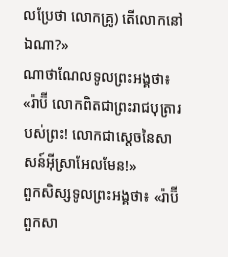លប្រែថា លោកគ្រូ) តើលោកនៅឯណា?»
ណាថាណែលទូលព្រះអង្គថា៖ «រ៉ាប៊ី លោកពិតជាព្រះរាជបុត្រារបស់ព្រះ! លោកជាស្តេចនៃសាសន៍អ៊ីស្រាអែលមែន!»
ពួកសិស្សទូលព្រះអង្គថា៖ «រ៉ាប៊ី ពួកសា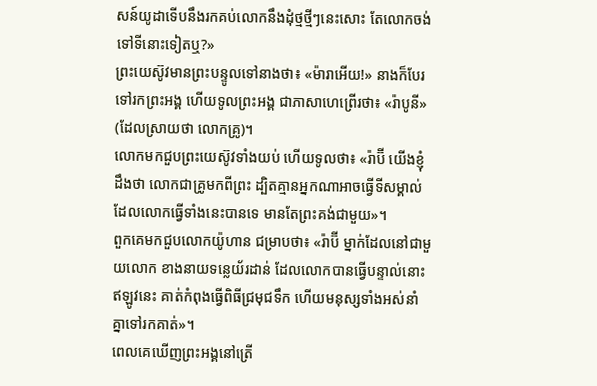សន៍យូដាទើបនឹងរកគប់លោកនឹងដុំថ្មថ្មីៗនេះសោះ តែលោកចង់ទៅទីនោះទៀតឬ?»
ព្រះយេស៊ូវមានព្រះបន្ទូលទៅនាងថា៖ «ម៉ារាអើយ!» នាងក៏បែរទៅរកព្រះអង្គ ហើយទូលព្រះអង្គ ជាភាសាហេព្រើរថា៖ «រ៉ាបូនី» (ដែលស្រាយថា លោកគ្រូ)។
លោកមកជួបព្រះយេស៊ូវទាំងយប់ ហើយទូលថា៖ «រ៉ាប៊ី យើងខ្ញុំដឹងថា លោកជាគ្រូមកពីព្រះ ដ្បិតគ្មានអ្នកណាអាចធ្វើទីសម្គាល់ ដែលលោកធ្វើទាំងនេះបានទេ មានតែព្រះគង់ជាមួយ»។
ពួកគេមកជួបលោកយ៉ូហាន ជម្រាបថា៖ «រ៉ាប៊ី ម្នាក់ដែលនៅជាមួយលោក ខាងនាយទន្លេយ័រដាន់ ដែលលោកបានធ្វើបន្ទាល់នោះ ឥឡូវនេះ គាត់កំពុងធ្វើពិធីជ្រមុជទឹក ហើយមនុស្សទាំងអស់នាំគ្នាទៅរកគាត់»។
ពេលគេឃើញព្រះអង្គនៅត្រើ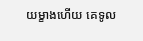យម្ខាងហើយ គេទូល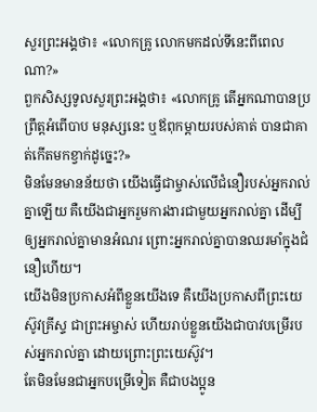សួរព្រះអង្គថា៖ «លោកគ្រូ លោកមកដល់ទីនេះពីពេលណា?»
ពួកសិស្សទូលសួរព្រះអង្គថា៖ «លោកគ្រូ តើអ្នកណាបានប្រព្រឹត្តអំពើបាប មនុស្សនេះ ឬឪពុកម្តាយរបស់គាត់ បានជាគាត់កើតមកខ្វាក់ដូច្នេះ?»
មិនមែនមានន័យថា យើងធ្វើជាម្ចាស់លើជំនឿរបស់អ្នករាល់គ្នាឡើយ គឺយើងជាអ្នករួមការងារជាមួយអ្នករាល់គ្នា ដើម្បីឲ្យអ្នករាល់គ្នាមានអំណរ ព្រោះអ្នករាល់គ្នាបានឈរមាំក្នុងជំនឿហើយ។
យើងមិនប្រកាសអំពីខ្លួនយើងទេ គឺយើងប្រកាសពីព្រះយេស៊ូវគ្រីស្ទ ជាព្រះអម្ចាស់ ហើយរាប់ខ្លួនយើងជាបាវបម្រើរបស់អ្នករាល់គ្នា ដោយព្រោះព្រះយេស៊ូវ។
តែមិនមែនជាអ្នកបម្រើទៀត គឺជាបងប្អូន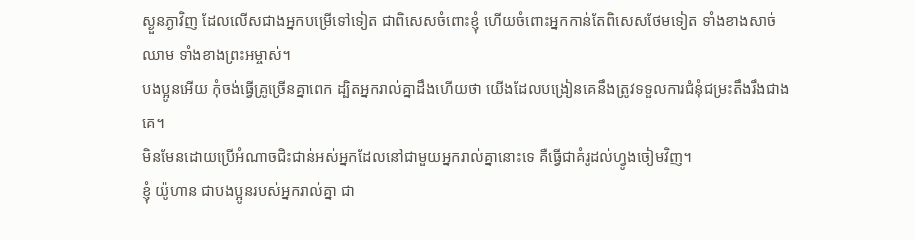ស្ងួនភ្ងាវិញ ដែលលើសជាងអ្នកបម្រើទៅទៀត ជាពិសេសចំពោះខ្ញុំ ហើយចំពោះអ្នកកាន់តែពិសេសថែមទៀត ទាំងខាងសាច់ឈាម ទាំងខាងព្រះអម្ចាស់។
បងប្អូនអើយ កុំចង់ធ្វើគ្រូច្រើនគ្នាពេក ដ្បិតអ្នករាល់គ្នាដឹងហើយថា យើងដែលបង្រៀនគេនឹងត្រូវទទួលការជំនុំជម្រះតឹងរឹងជាងគេ។
មិនមែនដោយប្រើអំណាចជិះជាន់អស់អ្នកដែលនៅជាមួយអ្នករាល់គ្នានោះទេ គឺធ្វើជាគំរូដល់ហ្វូងចៀមវិញ។
ខ្ញុំ យ៉ូហាន ជាបងប្អូនរបស់អ្នករាល់គ្នា ជា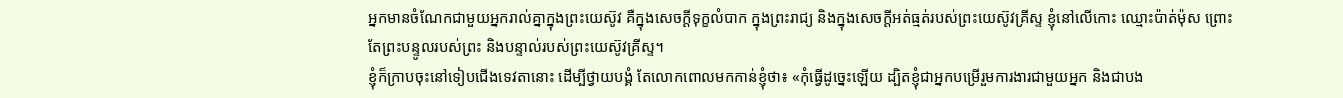អ្នកមានចំណែកជាមួយអ្នករាល់គ្នាក្នុងព្រះយេស៊ូវ គឺក្នុងសេចក្តីទុក្ខលំបាក ក្នុងព្រះរាជ្យ និងក្នុងសេចក្ដីអត់ធ្មត់របស់ព្រះយេស៊ូវគ្រីស្ទ ខ្ញុំនៅលើកោះ ឈ្មោះប៉ាត់ម៉ុស ព្រោះតែព្រះបន្ទូលរបស់ព្រះ និងបន្ទាល់របស់ព្រះយេស៊ូវគ្រីស្ទ។
ខ្ញុំក៏ក្រាបចុះនៅទៀបជើងទេវតានោះ ដើម្បីថ្វាយបង្គំ តែលោកពោលមកកាន់ខ្ញុំថា៖ «កុំធ្វើដូច្នេះឡើយ ដ្បិតខ្ញុំជាអ្នកបម្រើរួមការងារជាមួយអ្នក និងជាបង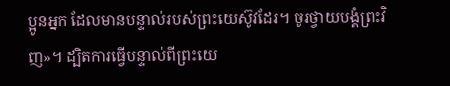ប្អូនអ្នក ដែលមានបន្ទាល់របស់ព្រះយេស៊ូវដែរ។ ចូរថ្វាយបង្គំព្រះវិញ»។ ដ្បិតការធ្វើបន្ទាល់ពីព្រះយេ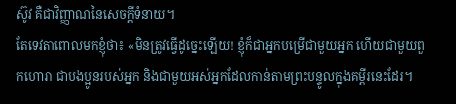ស៊ូវ គឺជាវិញ្ញាណនៃសេចក្ដីទំនាយ។
តែទេវតាពោលមកខ្ញុំថា៖ «មិនត្រូវធ្វើដូច្នេះឡើយ! ខ្ញុំក៏ជាអ្នកបម្រើជាមួយអ្នក ហើយជាមួយពួកហោរា ជាបងប្អូនរបស់អ្នក និងជាមួយអស់អ្នកដែលកាន់តាមព្រះបន្ទូលក្នុងគម្ពីរនេះដែរ។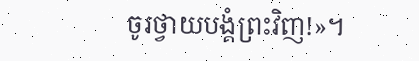ចូរថ្វាយបង្គំព្រះវិញ!»។